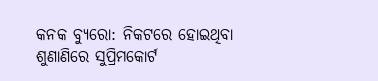କନକ ବ୍ୟୁରୋ: ନିକଟରେ ହୋଇଥିବା ଶୁଣାଣିରେ ସୁପ୍ରିମକୋର୍ଟ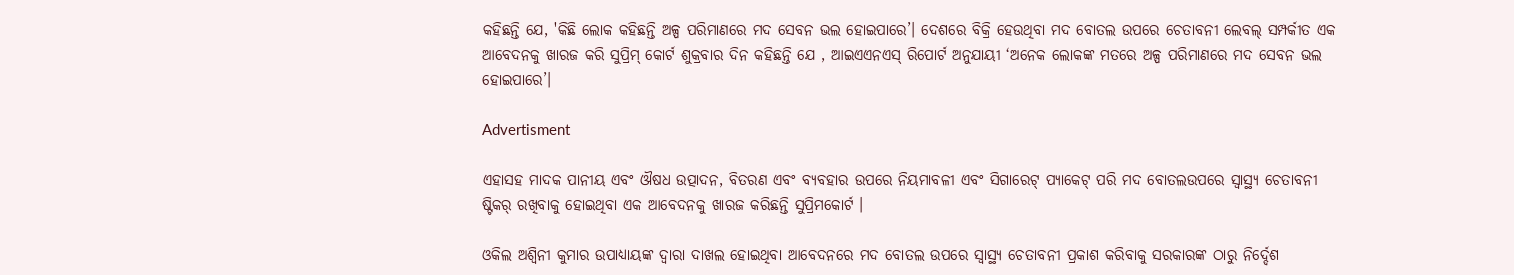କହିଛନ୍ତି ଯେ, 'କିଛି ଲୋକ କହିଛନ୍ତି ଅଳ୍ପ ପରିମାଣରେ ମଦ ସେବନ ଭଲ ହୋଇପାରେ’। ଦେଶରେ ବିକ୍ରି ହେଉଥିବା ମଦ ବୋତଲ ଉପରେ ଚେତାବନୀ ଲେବଲ୍ ସମ୍ପର୍କୀତ ଏକ ଆବେଦନକୁ ଖାରଜ କରି ସୁପ୍ରିମ୍ କୋର୍ଟ ଶୁକ୍ରବାର ଦିନ କହିଛନ୍ତି ଯେ , ଆଇଏଏନଏସ୍ ରିପୋର୍ଟ ଅନୁଯାୟୀ ‘ଅନେକ ଲୋକଙ୍କ ମତରେ ଅଳ୍ପ ପରିମାଣରେ ମଦ ସେବନ ଭଲ ହୋଇପାରେ’।

Advertisment

ଏହାସହ ମାଦକ ପାନୀୟ ଏବଂ ଔଷଧ ଉତ୍ପାଦନ, ବିତରଣ ଏବଂ ବ୍ୟବହାର ଉପରେ ନିୟମାବଳୀ ଏବଂ ସିଗାରେଟ୍ ପ୍ୟାକେଟ୍ ପରି ମଦ ବୋତଲଉପରେ ସ୍ୱାସ୍ଥ୍ୟ ଚେତାବନୀ ଷ୍ଟିକର୍ ରଖିବାକୁ ହୋଇଥିବା ଏକ ଆବେଦନକୁ ଖାରଜ କରିଛନ୍ତି ସୁପ୍ରିମକୋର୍ଟ ।

ଓକିଲ ଅଶ୍ୱିନୀ କୁମାର ଉପାଧ୍ୟାୟଙ୍କ ଦ୍ୱାରା ଦାଖଲ ହୋଇଥିବା ଆବେଦନରେ ମଦ ବୋତଲ ଉପରେ ସ୍ୱାସ୍ଥ୍ୟ ଚେତାବନୀ ପ୍ରକାଶ କରିବାକୁ ସରକାରଙ୍କ ଠାରୁ ନିର୍ଦ୍ଦେଶ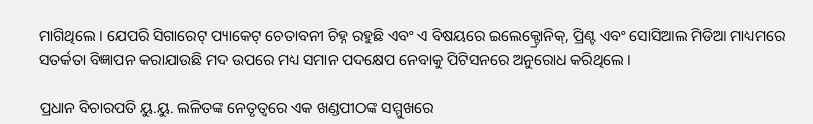ମାଗିଥିଲେ । ଯେପରି ସିଗାରେଟ୍ ପ୍ୟାକେଟ୍ ଚେତାବନୀ ଚିହ୍ନ ରହୁଛି ଏବଂ ଏ ବିଷୟରେ ଇଲେକ୍ଟ୍ରୋନିକ୍, ପ୍ରିଣ୍ଟ ଏବଂ ସୋସିଆଲ ମିଡିଆ ମାଧ୍ୟମରେ ସତର୍କତା ବିଜ୍ଞାପନ କରାଯାଉଛି ମଦ ଉପରେ ମଧ୍ୟ ସମାନ ପଦକ୍ଷେପ ନେବାକୁ ପିଟିସନରେ ଅନୁରୋଧ କରିଥିଲେ ।

ପ୍ରଧାନ ବିଚାରପତି ୟୁ.ୟୁ. ଲଳିତଙ୍କ ନେତୃତ୍ୱରେ ଏକ ଖଣ୍ଡପୀଠଙ୍କ ସମ୍ମୁଖରେ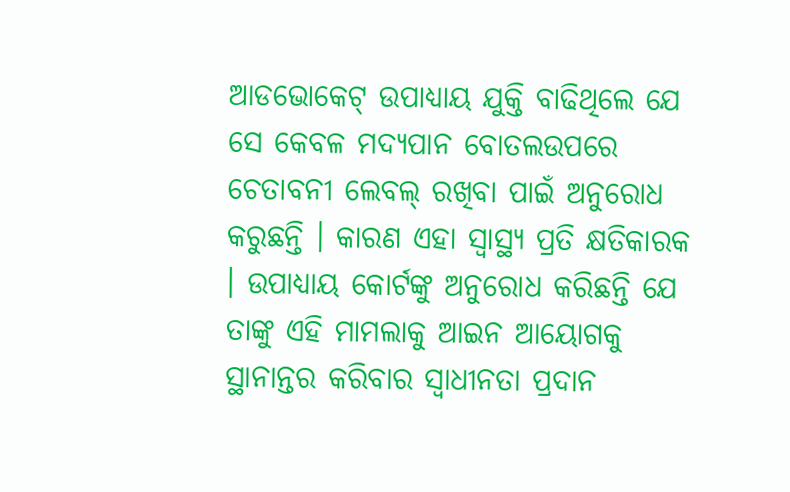ଆଡଭୋକେଟ୍ ଉପାଧ୍ୟାୟ ଯୁକ୍ତି ବାଢିଥିଲେ ଯେ ସେ କେବଳ ମଦ୍ୟପାନ ବୋତଲଉପରେ ଚେତାବନୀ ଲେବଲ୍ ରଖିବା ପାଇଁ ଅନୁରୋଧ କରୁଛନ୍ତି । କାରଣ ଏହା ସ୍ୱାସ୍ଥ୍ୟ ପ୍ରତି କ୍ଷତିକାରକ । ଉପାଧ୍ୟାୟ କୋର୍ଟଙ୍କୁ ଅନୁରୋଧ କରିଛନ୍ତି ଯେ ତାଙ୍କୁ ଏହି ମାମଲାକୁ ଆଇନ ଆୟୋଗକୁ ସ୍ଥାନାନ୍ତର କରିବାର ସ୍ୱାଧୀନତା ପ୍ରଦାନ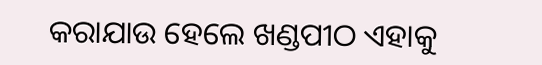କରାଯାଉ ହେଲେ ଖଣ୍ଡପୀଠ ଏହାକୁ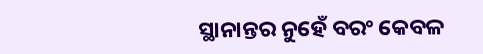ସ୍ଥାନାନ୍ତର ନୁହେଁ ବରଂ କେବଳ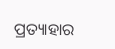ପ୍ରତ୍ୟାହାର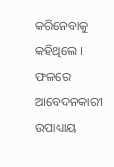କରିନେବାକୁ କହିଥିଲେ । ଫଳରେ ଆବେଦନକାରୀ ଉପାଧ୍ୟାୟ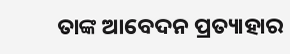ତାଙ୍କ ଆବେଦନ ପ୍ରତ୍ୟାହାର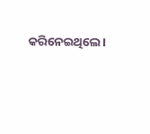କରିନେଇଥିଲେ।